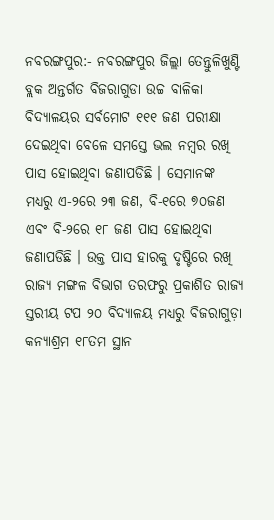ନବରଙ୍ଗପୁର:- ନବରଙ୍ଗପୁର ଜିଲ୍ଲା ତେନ୍ତୁଳିଖୁଣ୍ଟି ବ୍ଲକ ଅନ୍ତର୍ଗତ ବିଜରାଗୁଡା ଉଚ୍ଚ ବାଳିକା ବିଦ୍ୟାଳୟର ସର୍ବମୋଟ ୧୧୧ ଜଣ ପରୀକ୍ଷା ଦେଇଥିବା ବେଳେ ସମସ୍ତେ ଭଲ ନମ୍ବର ରଖି ପାସ ହୋଇଥିବା ଜଣାପଡିଛି । ସେମାନଙ୍କ ମଧ୍ୟରୁ ଏ-୨ରେ ୨୩ ଜଣ, ବି-୧ରେ ୭୦ଜଣ ଏବଂ ବି-୨ରେ ୧୮ ଜଣ ପାସ ହୋଇଥିବା ଜଣାପଡିଛି । ଉକ୍ତ ପାସ ହାରକୁ ଦୃଷ୍ଟିରେ ରଖି ରାଜ୍ୟ ମଙ୍ଗଳ ବିଭାଗ ତରଫରୁ ପ୍ରକାଶିତ ରାଜ୍ୟ ସ୍ତରୀୟ ଟପ ୨୦ ବିଦ୍ୟାଳୟ ମଧ୍ୟରୁ ବିଜରାଗୁଡ଼ା କନ୍ୟାଶ୍ରମ ୧୮ତମ ସ୍ଥାନ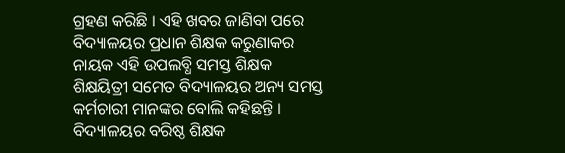ଗ୍ରହଣ କରିଛି । ଏହି ଖବର ଜାଣିବା ପରେ ବିଦ୍ୟାଳୟର ପ୍ରଧାନ ଶିକ୍ଷକ କରୁଣାକର ନାୟକ ଏହି ଉପଲବ୍ଧି ସମସ୍ତ ଶିକ୍ଷକ ଶିକ୍ଷୟିତ୍ରୀ ସମେତ ବିଦ୍ୟାଳୟର ଅନ୍ୟ ସମସ୍ତ କର୍ମଚାରୀ ମାନଙ୍କର ବୋଲି କହିଛନ୍ତି । ବିଦ୍ୟାଳୟର ବରିଷ୍ଠ ଶିକ୍ଷକ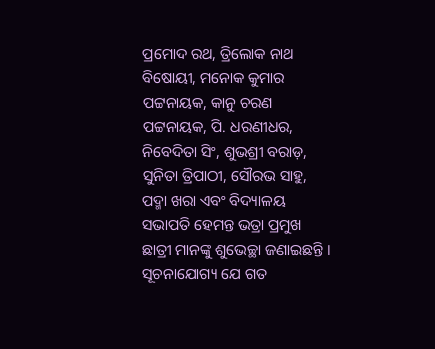ପ୍ରମୋଦ ରଥ, ତ୍ରିଲୋକ ନାଥ ବିଷୋୟୀ, ମନୋକ କୁମାର ପଟ୍ଟନାୟକ, କାନୁ ଚରଣ ପଟ୍ଟନାୟକ, ପି. ଧରଣୀଧର, ନିବେଦିତା ସିଂ, ଶୁଭଶ୍ରୀ ବରାଡ଼, ସୁନିତା ତ୍ରିପାଠୀ, ସୌରଭ ସାହୁ, ପଦ୍ମା ଖରା ଏବଂ ବିଦ୍ୟାଳୟ ସଭାପତି ହେମନ୍ତ ଭତ୍ରା ପ୍ରମୁଖ ଛାତ୍ରୀ ମାନଙ୍କୁ ଶୁଭେଚ୍ଛା ଜଣାଇଛନ୍ତି । ସୂଚନାଯୋଗ୍ୟ ଯେ ଗତ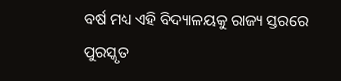ବର୍ଷ ମଧ୍ୟ ଏହି ବିଦ୍ୟାଳୟକୁ ରାଜ୍ୟ ସ୍ତରରେ ପୁରସ୍କୃତ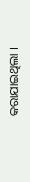କରାଯାଇଥିଲା ।